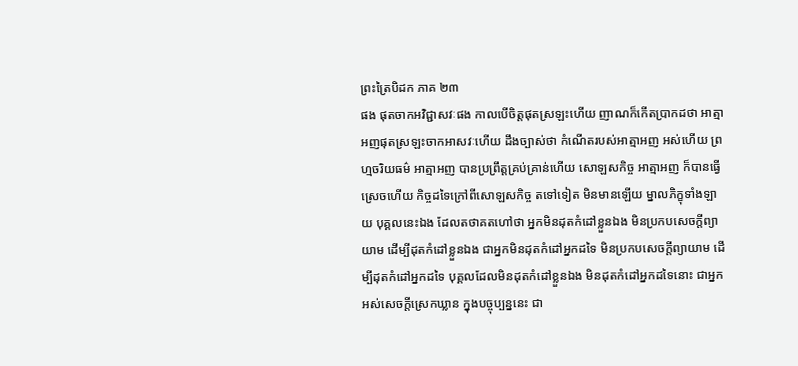ព្រះត្រៃបិដក ភាគ ២៣
ផង ផុតចាកអវិជ្ជាសវៈផង កាលបើចិត្តផុតស្រឡះហើយ ញាណក៏កើតប្រាកដថា អាត្មាអញផុតស្រឡះចាកអាសវៈហើយ ដឹងច្បាស់ថា កំណើតរបស់អាត្មាអញ អស់ហើយ ព្រហ្មចរិយធម៌ អាត្មាអញ បានប្រព្រឹត្តគ្រប់គ្រាន់ហើយ សោឡសកិច្ច អាត្មាអញ ក៏បានធ្វើស្រេចហើយ កិច្ចដទៃក្រៅពីសោឡសកិច្ច តទៅទៀត មិនមានឡើយ ម្នាលភិក្ខុទាំងឡាយ បុគ្គលនេះឯង ដែលតថាគតហៅថា អ្នកមិនដុតកំដៅខ្លួនឯង មិនប្រកបសេចក្តីព្យាយាម ដើម្បីដុតកំដៅខ្លួនឯង ជាអ្នកមិនដុតកំដៅអ្នកដទៃ មិនប្រកបសេចក្តីព្យាយាម ដើម្បីដុតកំដៅអ្នកដទៃ បុគ្គលដែលមិនដុតកំដៅខ្លួនឯង មិនដុតកំដៅអ្នកដទៃនោះ ជាអ្នកអស់សេចក្តីស្រេកឃ្លាន ក្នុងបច្ចុប្បន្ននេះ ជា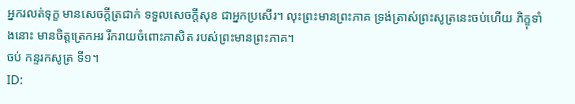អ្នករលត់ទុក្ខ មានសេចក្តីត្រជាក់ ទទួលសេចក្តីសុខ ជាអ្នកប្រសើរ។ លុះព្រះមានព្រះភាគ ទ្រង់ត្រាស់ព្រះសូត្រនេះចប់ហើយ ភិក្ខុទាំងនោះ មានចិត្តត្រេកអរ រីករាយចំពោះភាសិត របស់ព្រះមានព្រះភាគ។
ចប់ កន្ទរកសូត្រ ទី១។
ID: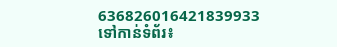636826016421839933
ទៅកាន់ទំព័រ៖